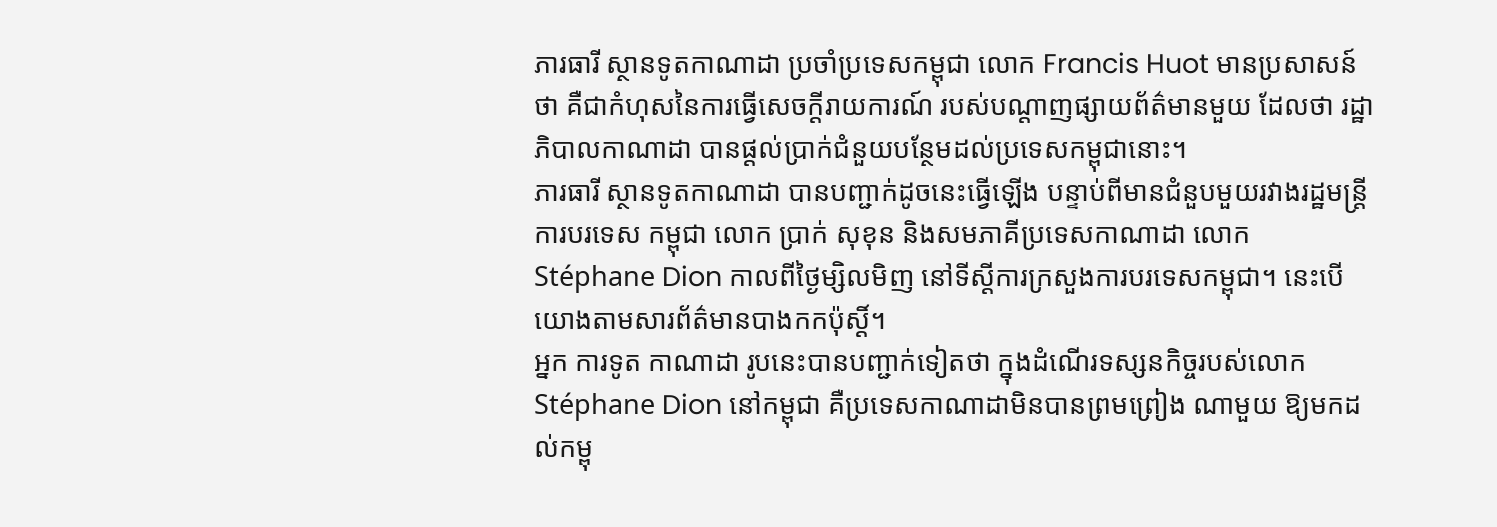ភារធារី ស្ថានទូតកាណាដា ប្រចាំប្រទេសកម្ពុជា លោក Francis Huot មានប្រសាសន៍ថា គឺជាកំហុសនៃការធ្វើសេចក្ដីរាយការណ៍ របស់បណ្ដាញផ្សាយព័ត៌មានមួយ ដែលថា រដ្ឋាភិបាលកាណាដា បានផ្ដល់ប្រាក់ជំនួយបន្ថែមដល់ប្រទេសកម្ពុជានោះ។
ភារធារី ស្ថានទូតកាណាដា បានបញ្ជាក់ដូចនេះធ្វើឡើង បន្ទាប់ពីមានជំនួបមួយរវាងរដ្ឋមន្ដ្រីការបរទេស កម្ពុជា លោក ប្រាក់ សុខុន និងសមភាគីប្រទេសកាណាដា លោក Stéphane Dion កាលពីថ្ងៃម្សិលមិញ នៅទីស្ដីការក្រសួងការបរទេសកម្ពុជា។ នេះបើយោងតាមសារព័ត៌មានបាងកកប៉ុស្ដិ៍។
អ្នក ការទូត កាណាដា រូបនេះបានបញ្ជាក់ទៀតថា ក្នុងដំណើរទស្សនកិច្ចរបស់លោក Stéphane Dion នៅកម្ពុជា គឺប្រទេសកាណាដាមិនបានព្រមព្រៀង ណាមួយ ឱ្យមកដល់កម្ពុ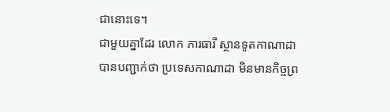ជានោះទេ។
ជាមួយគ្នាដែរ លោក ភារធារី ស្ថានទូតកាណាដា បានបញ្ជាក់ថា ប្រទេសកាណាដា មិនមានកិច្ចព្រ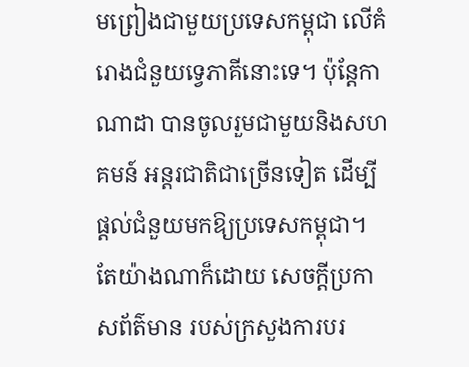មព្រៀងជាមួយប្រទេសកម្ពុជា លើគំរោងជំនួយទ្វេភាគីនោះទេ។ ប៉ុន្ដែកាណាដា បានចូលរួមជាមួយនិងសហគមន៍ អន្ដរជាតិជាច្រើនទៀត ដើម្បីផ្ដល់ជំនួយមកឱ្យប្រទេសកម្ពុជា។
តែយ៉ាងណាក៏ដោយ សេចក្ដីប្រកាសព័ត៌មាន របស់ក្រសួងការបរ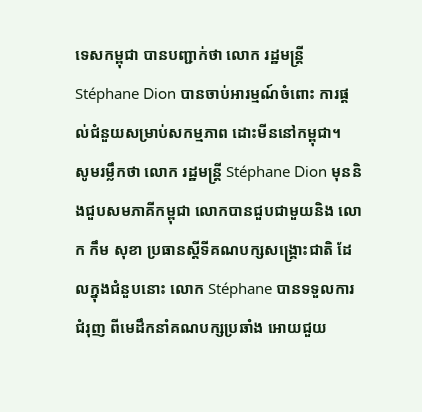ទេសកម្ពុជា បានបញ្ជាក់ថា លោក រដ្ឋមន្ដ្រី Stéphane Dion បានចាប់អារម្មណ៍ចំពោះ ការផ្ដល់ជំនួយសម្រាប់សកម្មភាព ដោះមីននៅកម្ពុជា។
សូមរម្លឹកថា លោក រដ្ឋមន្ដ្រី Stéphane Dion មុននិងជួបសមភាគីកម្ពុជា លោកបានជួបជាមួយនិង លោក កឹម សុខា ប្រធានស្ដីទីគណបក្សសង្គ្រោះជាតិ ដែលក្នុងជំនួបនោះ លោក Stéphane បានទទួលការជំរុញ ពីមេដឹកនាំគណបក្សប្រឆាំង អោយជួយ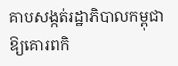គាបសង្កត់រដ្ឋាភិបាលកម្ពុជា ឱ្យគោរពកិ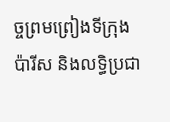ច្ចព្រមព្រៀងទីក្រុងប៉ារីស និងលទ្ធិប្រជា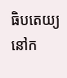ធិបតេយ្យនៅក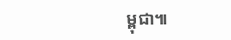ម្ពុជា៕